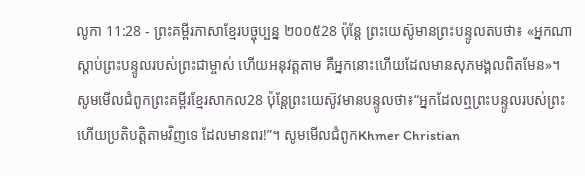លូកា 11:28 - ព្រះគម្ពីរភាសាខ្មែរបច្ចុប្បន្ន ២០០៥28 ប៉ុន្តែ ព្រះយេស៊ូមានព្រះបន្ទូលតបថា៖ «អ្នកណាស្ដាប់ព្រះបន្ទូលរបស់ព្រះជាម្ចាស់ ហើយអនុវត្តតាម គឺអ្នកនោះហើយដែលមានសុភមង្គលពិតមែន»។ សូមមើលជំពូកព្រះគម្ពីរខ្មែរសាកល28 ប៉ុន្តែព្រះយេស៊ូវមានបន្ទូលថា៖“អ្នកដែលឮព្រះបន្ទូលរបស់ព្រះ ហើយប្រតិបត្តិតាមវិញទេ ដែលមានពរ!”។ សូមមើលជំពូកKhmer Christian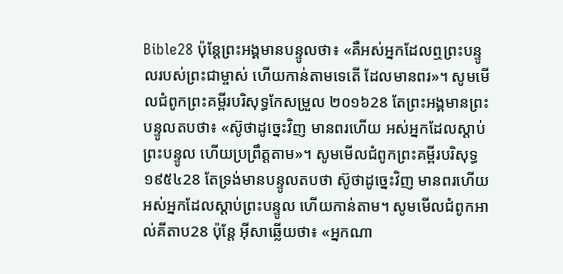Bible28 ប៉ុន្ដែព្រះអង្គមានបន្ទូលថា៖ «គឺអស់អ្នកដែលឮព្រះបន្ទូលរបស់ព្រះជាម្ចាស់ ហើយកាន់តាមទេតើ ដែលមានពរ»។ សូមមើលជំពូកព្រះគម្ពីរបរិសុទ្ធកែសម្រួល ២០១៦28 តែព្រះអង្គមានព្រះបន្ទូលតបថា៖ «ស៊ូថាដូច្នេះវិញ មានពរហើយ អស់អ្នកដែលស្តាប់ព្រះបន្ទូល ហើយប្រព្រឹត្តតាម»។ សូមមើលជំពូកព្រះគម្ពីរបរិសុទ្ធ ១៩៥៤28 តែទ្រង់មានបន្ទូលតបថា ស៊ូថាដូច្នេះវិញ មានពរហើយ អស់អ្នកដែលស្តាប់ព្រះបន្ទូល ហើយកាន់តាម។ សូមមើលជំពូកអាល់គីតាប28 ប៉ុន្តែ អ៊ីសាឆ្លើយថា៖ «អ្នកណា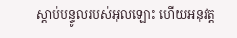ស្ដាប់បន្ទូលរបស់អុលឡោះ ហើយអនុវត្ដ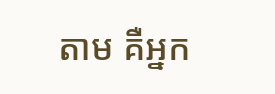តាម គឺអ្នក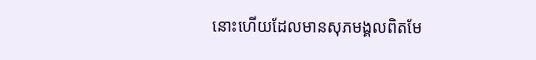នោះហើយដែលមានសុភមង្គលពិតមែ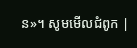ន»។ សូមមើលជំពូក |